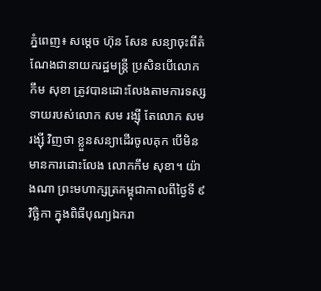ភ្នំពេញ៖ សម្ដេច ហ៊ុន សែន សន្យាចុះពីតំណែងជានាយករដ្ឋមន្ត្រី ប្រសិនបើលោក កឹម សុខា ត្រូវបានដោះលែងតាមការទស្សទាយរបស់លោក សម រង្ស៊ី តែលោក សម រង្ស៊ី វិញថា ខ្លួនសន្យាដើរចូលគុក បើមិនមានការដោះលែង លោកកឹម សុខា។ យ៉ាងណា ព្រះមហាក្សត្រកម្ពុជាកាលពីថ្ងៃទី ៩ វិច្ឆិកា ក្នុងពិធីបុណ្យឯករា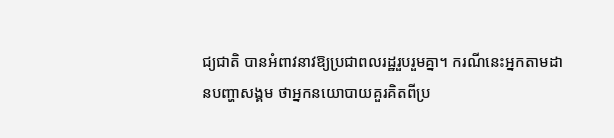ជ្យជាតិ បានអំពាវនាវឱ្យប្រជាពលរដ្ឋរួបរួមគ្នា។ ករណីនេះអ្នកតាមដានបញ្ហាសង្គម ថាអ្នកនយោបាយគួរគិតពីប្រ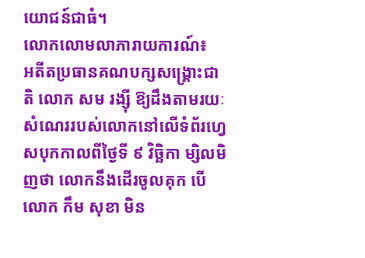យោជន៍ជាធំ។
លោកលោមលាភារាយការណ៍៖
អតីតប្រធានគណបក្សសង្គ្រោះជាតិ លោក សម រង្ស៊ី ឱ្យដឹងតាមរយៈសំណេររបស់លោកនៅលើទំព័រហ្វេសបុកកាលពីថ្ងៃទី ៩ វិច្ឆិកា ម្សិលមិញថា លោកនឹងដើរចូលគុក បើលោក កឹម សុខា មិន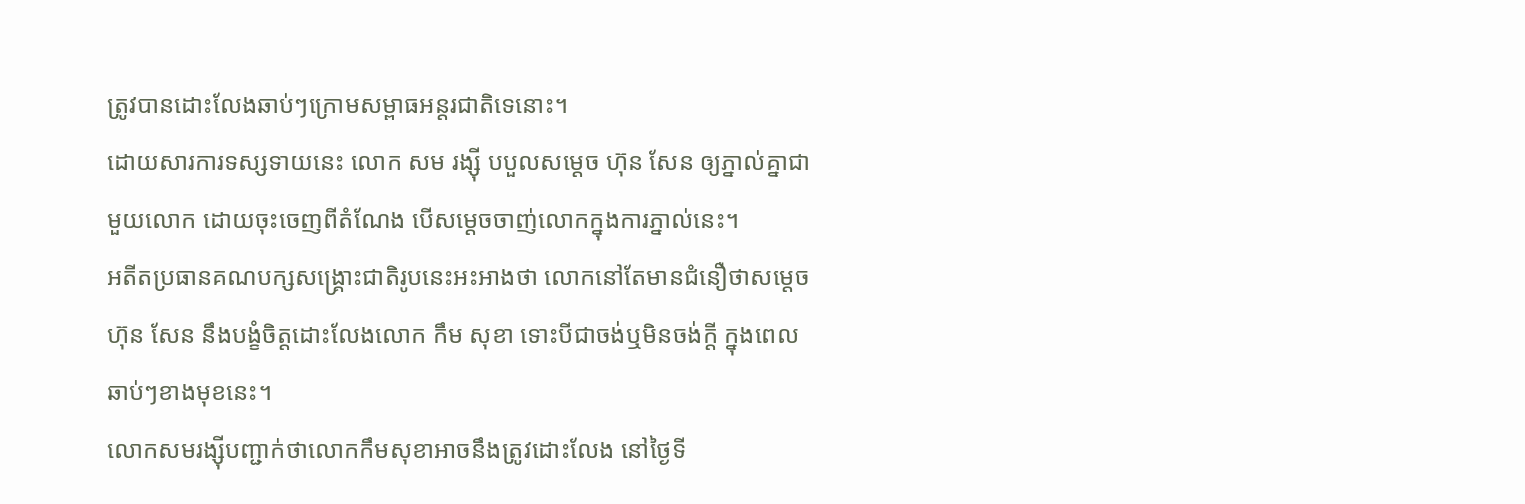ត្រូវបានដោះលែងឆាប់ៗក្រោមសម្ពាធអន្តរជាតិទេនោះ។
ដោយសារការទស្សទាយនេះ លោក សម រង្ស៊ី បបួលសម្ដេច ហ៊ុន សែន ឲ្យភ្នាល់គ្នាជាមួយលោក ដោយចុះចេញពីតំណែង បើសម្ដេចចាញ់លោកក្នុងការភ្នាល់នេះ។
អតីតប្រធានគណបក្សសង្គ្រោះជាតិរូបនេះអះអាងថា លោកនៅតែមានជំនឿថាសម្ដេច ហ៊ុន សែន នឹងបង្ខំចិត្ដដោះលែងលោក កឹម សុខា ទោះបីជាចង់ឬមិនចង់ក្ដី ក្នុងពេលឆាប់ៗខាងមុខនេះ។
លោកសមរង្ស៊ីបញ្ជាក់ថាលោកកឹមសុខាអាចនឹងត្រូវដោះលែង នៅថ្ងៃទី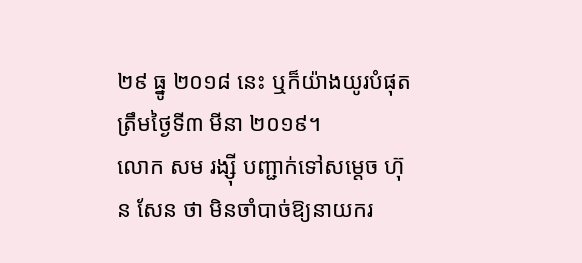២៩ ធ្នូ ២០១៨ នេះ ឬក៏យ៉ាងយូរបំផុត ត្រឹមថ្ងៃទី៣ មីនា ២០១៩។
លោក សម រង្ស៊ី បញ្ជាក់ទៅសម្ដេច ហ៊ុន សែន ថា មិនចាំបាច់ឱ្យនាយករ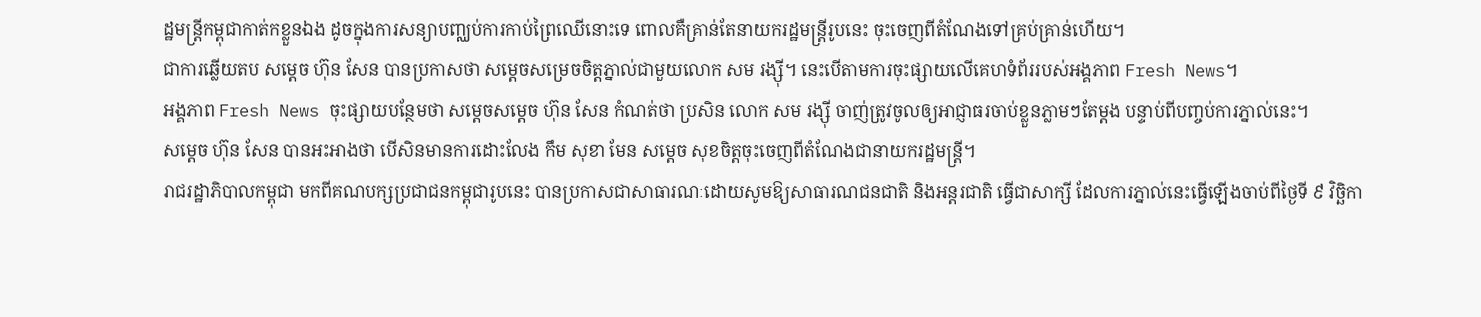ដ្ឋមន្ត្រីកម្ពុជាកាត់កខ្លួនឯង ដូចក្នុងការសន្យាបញ្ឈប់ការកាប់ព្រៃឈើនោះទេ ពោលគឺគ្រាន់តែនាយករដ្ឋមន្ត្រីរូបនេះ ចុះចេញពីតំណែងទៅគ្រប់គ្រាន់ហើយ។
ជាការឆ្លើយតប សម្តេច ហ៊ុន សែន បានប្រកាសថា សម្តេចសម្រេចចិត្តភ្នាល់ជាមួយលោក សម រង្ស៊ី។ នេះបើតាមការចុះផ្សាយលើគេហទំព័ររបស់អង្គភាព Fresh News។
អង្គភាព Fresh News ចុះផ្សាយបន្ថែមថា សម្តេចសម្ដេច ហ៊ុន សែន កំណត់ថា ប្រសិន លោក សម រង្ស៊ី ចាញ់ត្រូវចូលឲ្យអាជ្ញាធរចាប់ខ្លួនភ្លាមៗតែម្តង បន្ទាប់ពីបញ្ចប់ការភ្នាល់នេះ។
សម្តេច ហ៊ុន សែន បានអះអាងថា បើសិនមានការដោះលែង កឹម សុខា មែន សម្ដេច សុខចិត្តចុះចេញពីតំណែងជានាយករដ្ឋមន្ត្រី។
រាជរដ្ឋាភិបាលកម្ពុជា មកពីគណបក្សប្រជាជនកម្ពុជារូបនេះ បានប្រកាសជាសាធារណៈដោយសូមឱ្យសាធារណជនជាតិ និងអន្តរជាតិ ធ្វើជាសាក្សី ដែលការភ្នាល់នេះធ្វើឡើងចាប់ពីថ្ងៃទី ៩ វិច្ឆិកា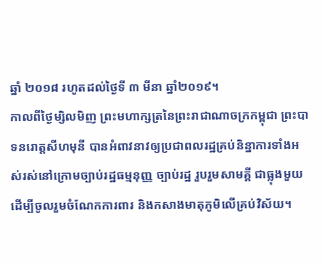ឆ្នាំ ២០១៨ រហូតដល់ថ្ងៃទី ៣ មីនា ឆ្នាំ២០១៩។
កាលពីថ្ងៃម្សិលមិញ ព្រះមហាក្សត្រនៃព្រះរាជាណាចក្រកម្ពុជា ព្រះបាទនរោត្តសីហមុនី បានអំពាវនាវឲ្យប្រជាពលរដ្ឋគ្រប់និន្នាការទាំងអស់រស់នៅក្រោមច្បាប់រដ្ឋធម្មនុញ្ញ ច្បាប់រដ្ឋ រួបរួមសាមគ្គី ជាធ្លុងមួយ ដើម្បីចូលរួមចំណែកការពារ និងកសាងមាតុភូមិលើគ្រប់វិស័យ។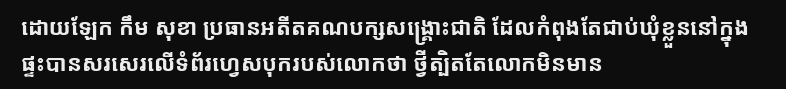ដោយឡែក កឹម សុខា ប្រធានអតីតគណបក្សសង្គ្រោះជាតិ ដែលកំពុងតែជាប់ឃុំខ្លួននៅក្នុងផ្ទះបានសរសេរលើទំព័រហ្វេសបុករបស់លោកថា ថ្វីត្បិតតែលោកមិនមាន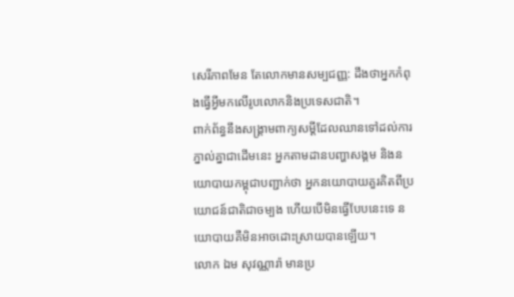សេរីភាពមែន តែលោកមានសម្បជញ្ញ: ដឹងថាអ្នកកំពុងធ្វើអ្វីមកលើរូបលោកនិងប្រទេសជាតិ។
ពាក់ព័ន្ធនឹងសង្គ្រាមពាក្យសម្ដីដែលឈានទៅដល់ការភ្នាល់គ្នាជាដើមនេះ អ្នកតាមដានបញ្ហាសង្គម និងនយោបាយកម្ពុជាបញ្ជាក់ថា អ្នកនយោបាយគួរគិតពីប្រយោជន៍ជាតិជាចម្បង ហើយបើមិនធ្វើបែបនេះទេ នយោបាយគឺមិនអាចដោះស្រាយបានឡើយ។
លោក ឯម សុវណ្ណារ៉ា មានប្រ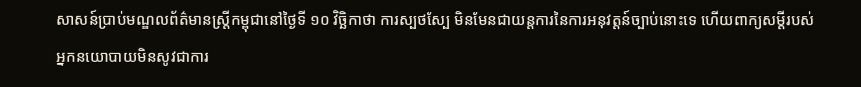សាសន៍ប្រាប់មណ្ឌលព័ត៌មានស្ត្រីកម្ពុជានៅថ្ងៃទី ១០ វិច្ឆិកាថា ការស្បថស្បែ មិនមែនជាយន្តការនៃការអនុវត្តន៍ច្បាប់នោះទេ ហើយពាក្យសម្ដីរបស់អ្នកនយោបាយមិនសូវជាការ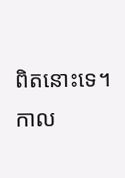ពិតនោះទេ។
កាល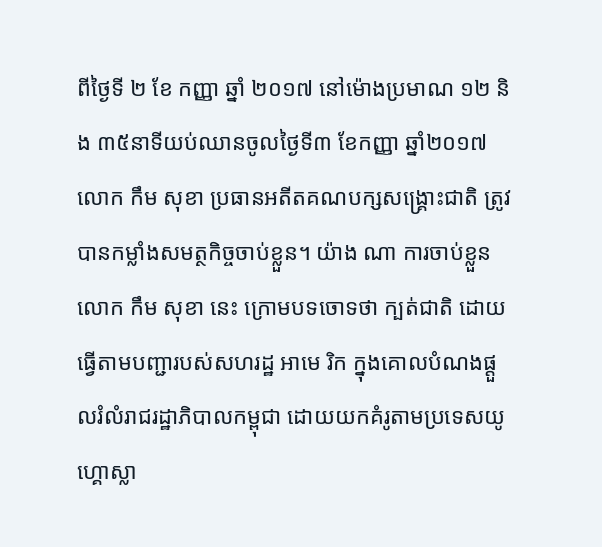ពីថ្ងៃទី ២ ខែ កញ្ញា ឆ្នាំ ២០១៧ នៅម៉ោងប្រមាណ ១២ និង ៣៥នាទីយប់ឈានចូលថ្ងៃទី៣ ខែកញ្ញា ឆ្នាំ២០១៧ លោក កឹម សុខា ប្រធានអតីតគណបក្សសង្គ្រោះជាតិ ត្រូវបានកម្លាំងសមត្ថកិច្ចចាប់ខ្លួន។ យ៉ាង ណា ការចាប់ខ្លួនលោក កឹម សុខា នេះ ក្រោមបទចោទថា ក្បត់ជាតិ ដោយធ្វើតាមបញ្ជារបស់សហរដ្ឋ អាមេ រិក ក្នុងគោលបំណងផ្តួលរំលំរាជរដ្ឋាភិបាលកម្ពុជា ដោយយកគំរូតាមប្រទេសយូហ្គោស្លា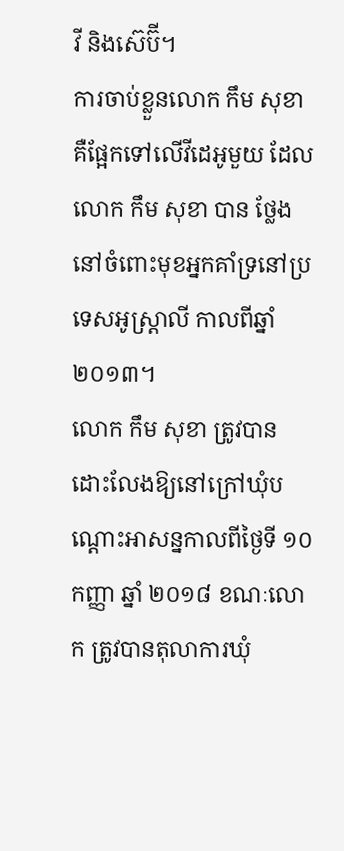វី និងស៊េប៊ី។
ការចាប់ខ្លួនលោក កឹម សុខា គឺផ្អែកទៅលើវីដេអូមួយ ដែលលោក កឹម សុខា បាន ថ្លែងនៅចំពោះមុខអ្នកគាំទ្រនៅប្រទេសអូស្ត្រាលី កាលពីឆ្នាំ២០១៣។
លោក កឹម សុខា ត្រូវបានដោះលែងឱ្យនៅក្រៅឃុំបណ្ដោះអាសន្នកាលពីថ្ងៃទី ១០ កញ្ញា ឆ្នាំ ២០១៨ ខណៈលោក ត្រូវបានតុលាការឃុំ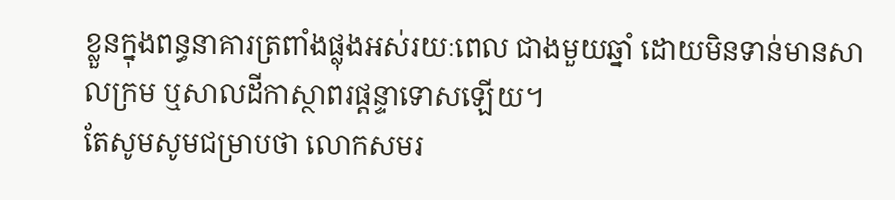ខ្លួនក្នុងពន្ធនាគារត្រពាំងផ្លុងអស់រយៈពេល ជាងមួយឆ្នាំ ដោយមិនទាន់មានសាលក្រម ឬសាលដីកាស្ថាពរផ្ដន្ទាទោសឡើយ។
តែសូមសូមជម្រាបថា លោកសមរ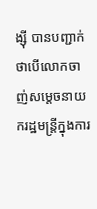ង្ស៊ី បានបញ្ជាក់ថាបើលោកចាញ់សម្ដេចនាយករដ្ឋមន្ត្រីក្នុងការ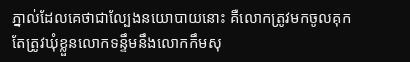ភ្នាល់ដែលគេថាជាល្បែងនយោបាយនោះ គឺលោកត្រូវមកចូលគុក តែត្រូវឃុំខ្លួនលោកទន្ទឹមនឹងលោកកឹមសុ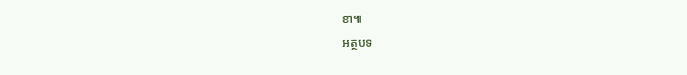ខា៕
អត្ថបទ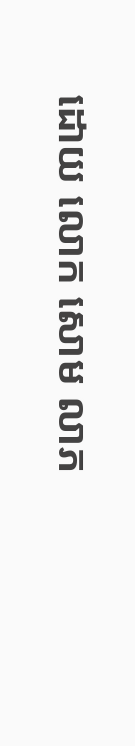ដោយ លោក សោម លាភ